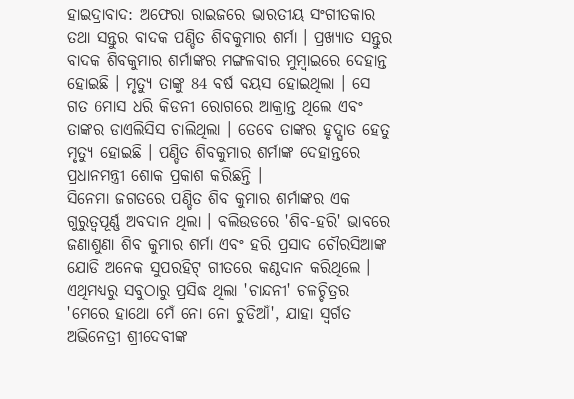ହାଇଦ୍ରାବାଦ: ଅଫେରା ରାଇଜରେ ଭାରତୀୟ ସଂଗୀତକାର ତଥା ସନ୍ତୁର ବାଦକ ପଣ୍ଡିତ ଶିବକୁମାର ଶର୍ମା । ପ୍ରଖ୍ୟାତ ସନ୍ତୁର ବାଦକ ଶିବକୁମାର ଶର୍ମାଙ୍କର ମଙ୍ଗଳବାର ମୁମ୍ବାଇରେ ଦେହାନ୍ତ ହୋଇଛି । ମୃତ୍ୟୁ ତାଙ୍କୁ 84 ବର୍ଷ ବୟସ ହୋଇଥିଲା । ସେ ଗତ 6ମାସ ଧରି କିଡନୀ ରୋଗରେ ଆକ୍ରାନ୍ତ ଥିଲେ ଏବଂ ତାଙ୍କର ଡାଏଲିସିସ ଚାଲିଥିଲା । ତେବେ ତାଙ୍କର ହୃଦ୍ଘାତ ହେତୁ ମୃତ୍ୟୁ ହୋଇଛି । ପଣ୍ଡିତ ଶିବକୁମାର ଶର୍ମାଙ୍କ ଦେହାନ୍ତରେ ପ୍ରଧାନମନ୍ତ୍ରୀ ଶୋକ ପ୍ରକାଶ କରିଛନ୍ତି ।
ସିନେମା ଜଗତରେ ପଣ୍ଡିତ ଶିବ କୁମାର ଶର୍ମାଙ୍କର ଏକ ଗୁରୁତ୍ୱପୂର୍ଣ୍ଣ ଅବଦାନ ଥିଲା । ବଲିଉଡରେ 'ଶିବ-ହରି' ଭାବରେ ଜଣାଶୁଣା ଶିବ କୁମାର ଶର୍ମା ଏବଂ ହରି ପ୍ରସାଦ ଚୌରସିଆଙ୍କ ଯୋଡି ଅନେକ ସୁପରହିଟ୍ ଗୀତରେ କଣ୍ଠଦାନ କରିଥିଲେ । ଏଥିମଧ୍ୟରୁ ସବୁଠାରୁ ପ୍ରସିଦ୍ଧ ଥିଲା 'ଚାନ୍ଦନୀ' ଚଳଚ୍ଚିତ୍ରର 'ମେରେ ହାଥୋ ମେଁ ନୋ ନୋ ଚୁଡିଆଁ', ଯାହା ସ୍ୱର୍ଗତ ଅଭିନେତ୍ରୀ ଶ୍ରୀଦେବୀଙ୍କ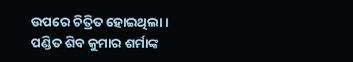ଉପରେ ଚିତ୍ରିତ ହୋଇଥିଲା ।
ପଣ୍ଡିତ ଶିବ କୁମାର ଶର୍ମାଙ୍କ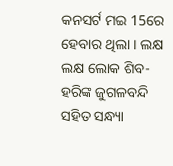କନସର୍ଟ ମଇ 15ରେ ହେବାର ଥିଲା । ଲକ୍ଷ ଲକ୍ଷ ଲୋକ ଶିବ-ହରିଙ୍କ ଜୁଗଳବନ୍ଦି ସହିତ ସନ୍ଧ୍ୟା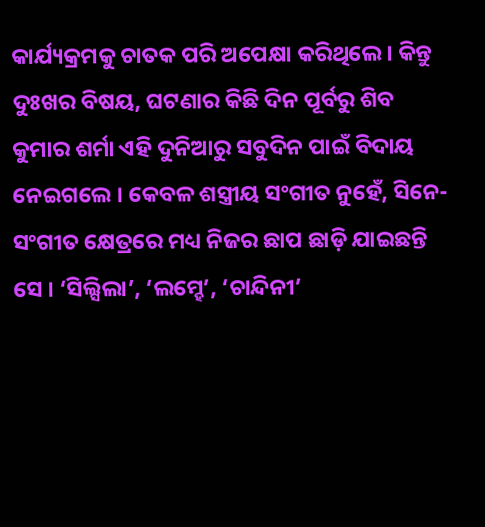କାର୍ଯ୍ୟକ୍ରମକୁ ଚାତକ ପରି ଅପେକ୍ଷା କରିଥିଲେ । କିନ୍ତୁ ଦୁଃଖର ବିଷୟ, ଘଟଣାର କିଛି ଦିନ ପୂର୍ବରୁ ଶିବ କୁମାର ଶର୍ମା ଏହି ଦୁନିଆରୁ ସବୁଦିନ ପାଇଁ ବିଦାୟ ନେଇଗଲେ । କେବଳ ଶସ୍ତ୍ରୀୟ ସଂଗୀତ ନୁହେଁ, ସିନେ-ସଂଗୀତ କ୍ଷେତ୍ରରେ ମଧ୍ୟ ନିଜର ଛାପ ଛାଡ଼ି ଯାଇଛନ୍ତି ସେ । ‘ସିଲ୍ସିଲା’, ‘ଲମ୍ହେ’, ‘ଚାନ୍ଦିନୀ’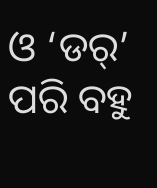ଓ ‘ଡର୍’ ପରି ବହୁ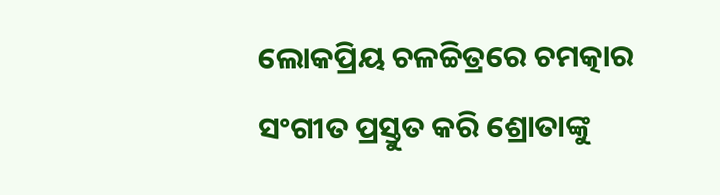ଲୋକପ୍ରିୟ ଚଳଚ୍ଚିତ୍ରରେ ଚମତ୍କାର ସଂଗୀତ ପ୍ରସ୍ତୁତ କରି ଶ୍ରୋତାଙ୍କୁ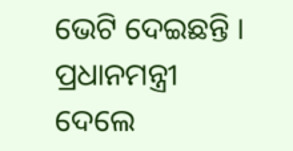ଭେଟି ଦେଇଛନ୍ତି ।
ପ୍ରଧାନମନ୍ତ୍ରୀ ଦେଲେ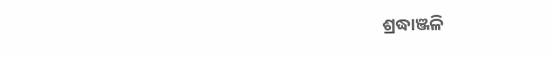ଶ୍ରଦ୍ଧାଞ୍ଜଳି